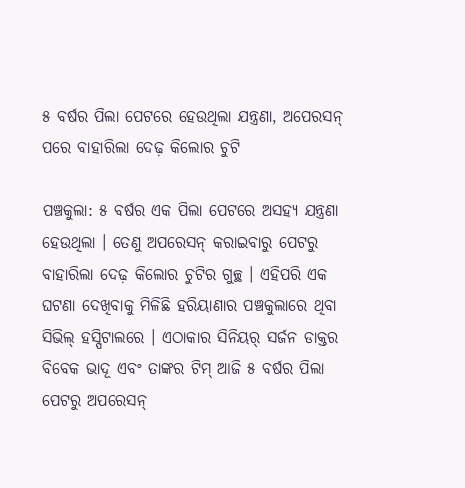୫ ବର୍ଷର ପିଲା ପେଟରେ ହେଉଥିଲା ଯନ୍ତ୍ରଣା, ଅପେରସନ୍ ପରେ ବାହାରିଲା ଦେଢ଼ କିଲୋର ଚୁଟି

ପଞ୍ଚକୁଲା: ୫ ବର୍ଷର ଏକ ପିଲା ପେଟରେ ଅସହ୍ୟ ଯନ୍ତ୍ରଣା ହେଉଥିଲା । ତେଣୁ ଅପରେସନ୍ କରାଇବାରୁ ପେଟରୁ ବାହାରିଲା ଦେଢ଼ କିଲୋର ଚୁଟିର ଗୁଚ୍ଛ । ଏହିପରି ଏକ ଘଟଣା ଦେଖିବାକୁ ମିଳିଛି ହରିୟାଣାର ପଞ୍ଚକୁଲାରେ ଥିବା ସିଭିଲ୍ ହସ୍ପିଟାଲରେ । ଏଠାକାର ସିନିୟର୍ ସର୍ଜନ ଡାକ୍ତର ବିବେକ ଭାଦୂ ଏବଂ ତାଙ୍କର ଟିମ୍ ଆଜି ୫ ବର୍ଷର ପିଲା ପେଟରୁ ଅପରେସନ୍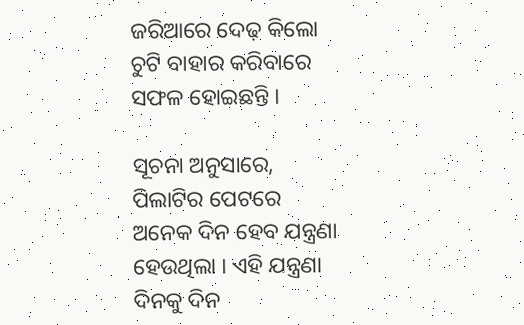ଜରିଆରେ ଦେଢ଼ କିଲୋ ଚୁଟି ବାହାର କରିବାରେ ସଫଳ ହୋଇଛନ୍ତି ।

ସୂଚନା ଅନୁସାରେ, ପିଲାଟିର ପେଟରେ ଅନେକ ଦିନ ହେବ ଯନ୍ତ୍ରଣା ହେଉଥିଲା । ଏହି ଯନ୍ତ୍ରଣା ଦିନକୁ ଦିନ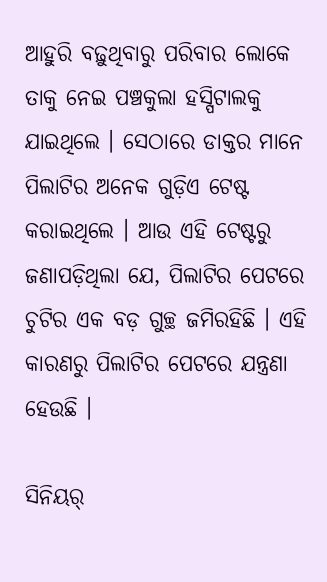ଆହୁରି ବଢ଼ୁଥିବାରୁ ପରିବାର ଲୋକେ ତାକୁ ନେଇ ପଞ୍ଚକୁଲା ହସ୍ପିଟାଲକୁ ଯାଇଥିଲେ । ସେଠାରେ ଡାକ୍ତର ମାନେ ପିଲାଟିର ଅନେକ ଗୁଡ଼ିଏ ଟେଷ୍ଟ କରାଇଥିଲେ । ଆଉ ଏହି ଟେଷ୍ଟରୁ ଜଣାପଡ଼ିଥିଲା ଯେ, ପିଲାଟିର ପେଟରେ ଚୁଟିର ଏକ ବଡ଼ ଗୁଚ୍ଛ ଜମିରହିଛି । ଏହି କାରଣରୁ ପିଲାଟିର ପେଟରେ ଯନ୍ତ୍ରଣା ହେଉଛି ।

ସିନିୟର୍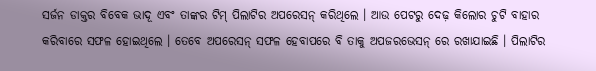ସର୍ଜନ ଡାକ୍ତର ବିବେକ ଭାଦୂ ଏବଂ ତାଙ୍କର ଟିମ୍ ପିଲାଟିର ଅପରେସନ୍ କରିଥିଲେ । ଆଉ ପେଟରୁ ଦେଢ଼ କିଲୋର ଚୁଟି ବାହାର କରିବାରେ ସଫଳ ହୋଇଥିଲେ । ତେବେ ଅପରେସନ୍ ସଫଳ ହେବାପରେ ବି ତାକୁ ଅପଜରଭେସନ୍ ରେ ରଖାଯାଇଛି । ପିଲାଟିର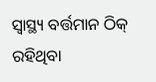ସ୍ୱାସ୍ଥ୍ୟ ବର୍ତ୍ତମାନ ଠିକ୍ ରହିଥିବା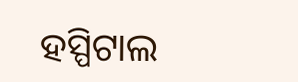ହସ୍ପିଟାଲ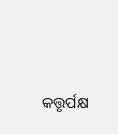କତ୍ତୃର୍ପକ୍ଷ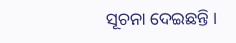ସୂଚନା ଦେଇଛନ୍ତି ।